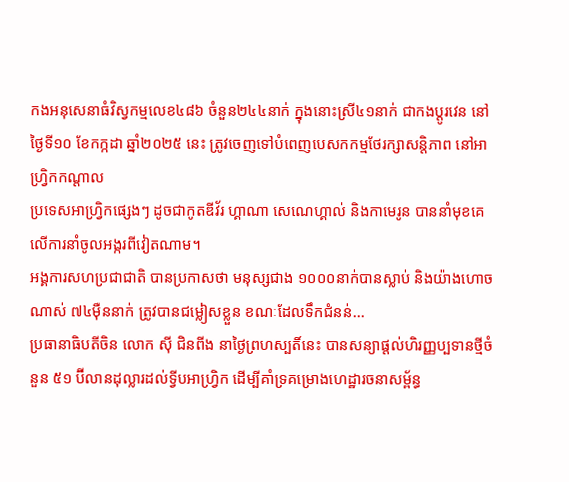កងអនុសេនាធំវិស្វកម្មលេខ៤៨៦ ចំនួន២៤៤នាក់ ក្នុងនោះស្រី៤១នាក់ ជាកងប្ដូរវេន នៅថ្ងៃទី១០ ខែកក្កដា ឆ្នាំ២០២៥ នេះ ត្រូវចេញទៅបំពេញបេសកកម្មថែរក្សាសន្តិភាព នៅអាហ្វ្រិកកណ្ដាល
ប្រទេសអាហ្វ្រិកផ្សេងៗ ដូចជាកូតឌីវ័រ ហ្គាណា សេណេហ្គាល់ និងកាមេរូន បាននាំមុខគេលើការនាំចូលអង្ករពីវៀតណាម។
អង្គការសហប្រជាជាតិ បានប្រកាសថា មនុស្សជាង ១០០០នាក់បានស្លាប់ និងយ៉ាងហោចណាស់ ៧៤ម៉ឺននាក់ ត្រូវបានជម្លៀសខ្លួន ខណៈដែលទឹកជំនន់...
ប្រធានាធិបតីចិន លោក ស៊ី ជិនពីង នាថ្ងៃព្រហស្បតិ៍នេះ បានសន្យាផ្តល់ហិរញ្ញប្បទានថ្មីចំនួន ៥១ ប៊ីលានដុល្លារដល់ទ្វីបអាហ្រ្វិក ដើម្បីគាំទ្រគម្រោងហេដ្ឋារចនាសម្ព័ន្ធ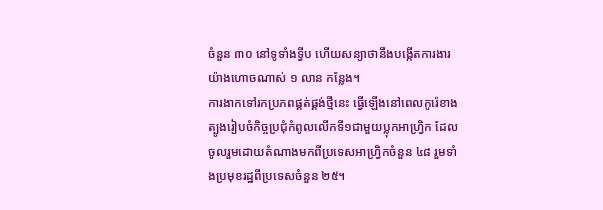ចំនួន ៣០ នៅទូទាំងទ្វីប ហើយសន្យាថានឹងបង្កើតការងារយ៉ាងហោចណាស់ ១ លាន កន្លែង។
ការងាកទៅរកប្រភពផ្គត់ផ្គង់ថ្មីនេះ ធ្វើឡើងនៅពេលកូរ៉េខាងត្បូងរៀបចំកិច្ចប្រជុំកំពូលលើកទី១ជាមួយប្លុកអាហ្រ្វិក ដែលចូលរួមដោយតំណាងមកពីប្រទេសអាហ្វ្រិកចំនួន ៤៨ រួមទាំងប្រមុខរដ្ឋពីប្រទេសចំនួន ២៥។